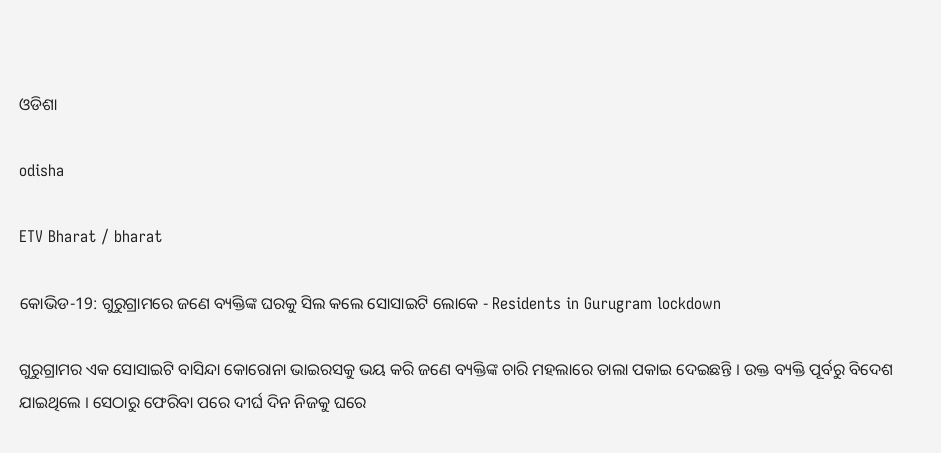ଓଡିଶା

odisha

ETV Bharat / bharat

କୋଭିଡ-19: ଗୁରୁଗ୍ରାମରେ ଜଣେ ବ୍ୟକ୍ତିଙ୍କ ଘରକୁ ସିଲ କଲେ ସୋସାଇଟି ଲୋକେ - Residents in Gurugram lockdown

ଗୁରୁଗ୍ରାମର ଏକ ସୋସାଇଟି ବାସିନ୍ଦା କୋରୋନା ଭାଇରସକୁ ଭୟ କରି ଜଣେ ବ୍ୟକ୍ତିଙ୍କ ଚାରି ମହଲାରେ ତାଲା ପକାଇ ଦେଇଛନ୍ତି । ଉକ୍ତ ବ୍ୟକ୍ତି ପୂର୍ବରୁ ବିଦେଶ ଯାଇଥିଲେ । ସେଠାରୁ ଫେରିବା ପରେ ଦୀର୍ଘ ଦିନ ନିଜକୁ ଘରେ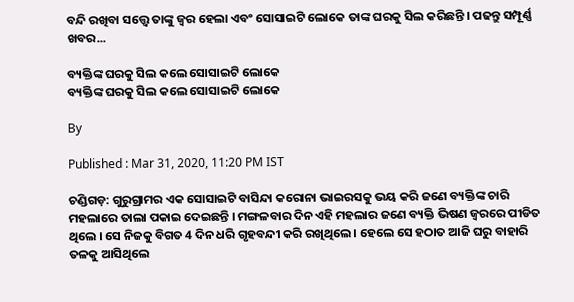ବନ୍ଦି ରଖିବା ସତ୍ତ୍ବେ ତାଙ୍କୁ ଜ୍ବର ହେଲା ଏବଂ ସୋସାଇଟି ଲୋକେ ତାଙ୍କ ଘରକୁ ସିଲ କରିଛନ୍ତି । ପଢନ୍ତୁ ସମ୍ପୂର୍ଣ୍ଣ ଖବର...

ବ୍ୟକ୍ତିଙ୍କ ଘରକୁ ସିଲ କଲେ ସୋସାଇଟି ଲୋକେ
ବ୍ୟକ୍ତିଙ୍କ ଘରକୁ ସିଲ କଲେ ସୋସାଇଟି ଲୋକେ

By

Published : Mar 31, 2020, 11:20 PM IST

ଚଣ୍ଡିଗଡ଼: ଗୁରୁଗ୍ରାମର ଏକ ସୋସାଇଟି ବାସିନ୍ଦା କରୋନା ଭାଇରସକୁ ଭୟ କରି ଜଣେ ବ୍ୟକ୍ତିଙ୍କ ଚାରି ମହଲାରେ ତାଲା ପକାଇ ଦେଇଛନ୍ତି । ମଙ୍ଗଳବାର ଦିନ ଏହି ମହଲାର ଜଣେ ବ୍ୟକ୍ତି ଭିଷଣ ଜ୍ବରରେ ପୀଡିତ ଥିଲେ । ସେ ନିଜକୁ ବିଗତ 4 ଦିନ ଧରି ଗୃହବନ୍ଦୀ କରି ରଖିଥିଲେ । ହେଲେ ସେ ହଠାତ ଆଜି ଘରୁ ବାହାରି ତଳକୁ ଆସିଥିଲେ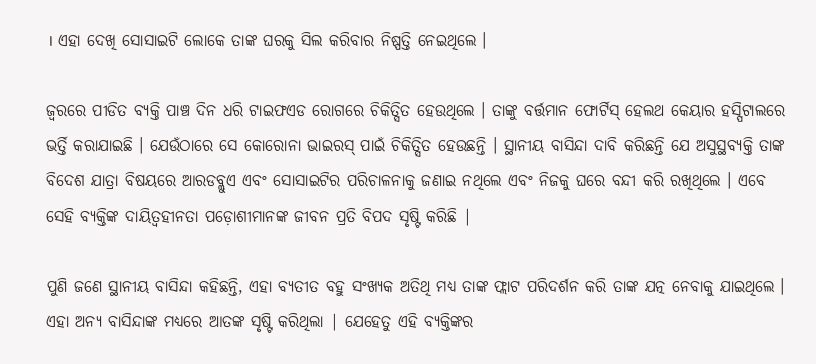। ଏହା ଦେଖି ସୋସାଇଟି ଲୋକେ ତାଙ୍କ ଘରକୁ ସିଲ କରିବାର ନିଷ୍ପତ୍ତି ନେଇଥିଲେ ।

ଜ୍ବରରେ ପୀଡିତ ବ୍ୟକ୍ତି ପାଞ୍ଚ ଦିନ ଧରି ଟାଇଫଏଡ ରୋଗରେ ଚିକିତ୍ସିତ ହେଉଥିଲେ । ତାଙ୍କୁ ବର୍ତ୍ତମାନ ଫୋର୍ଟିସ୍ ହେଲଥ କେୟାର ହସ୍ପିଟାଲରେ ଭର୍ତ୍ତି କରାଯାଇଛି । ଯେଉଁଠାରେ ସେ କୋରୋନା ଭାଇରସ୍ ପାଇଁ ଚିକିତ୍ସିତ ହେଉଛନ୍ତି । ସ୍ଥାନୀୟ ବାସିନ୍ଦା ଦାବି କରିଛନ୍ତି ଯେ ଅସୁସ୍ଥବ୍ୟକ୍ତି ତାଙ୍କ ବିଦେଶ ଯାତ୍ରା ବିଷୟରେ ଆରଡବ୍ଲୁଏ ଏବଂ ସୋସାଇଟିର ପରିଚାଳନାକୁ ଜଣାଇ ନଥିଲେ ଏବଂ ନିଜକୁ ଘରେ ବନ୍ଦୀ କରି ରଖିଥିଲେ । ଏବେ ସେହି ବ୍ୟକ୍ତିଙ୍କ ଦାୟିତ୍ବହୀନତା ପଡ଼ୋଶୀମାନଙ୍କ ଜୀବନ ପ୍ରତି ବିପଦ ସୃଷ୍ଟି କରିଛି |

ପୁଣି ଜଣେ ସ୍ଥାନୀୟ ବାସିନ୍ଦା କହିଛନ୍ତି, ଏହା ବ୍ୟତୀତ ବହୁ ସଂଖ୍ୟକ ଅତିଥି ମଧ୍ୟ ତାଙ୍କ ଫ୍ଲାଟ ପରିଦର୍ଶନ କରି ତାଙ୍କ ଯତ୍ନ ନେବାକୁ ଯାଇଥିଲେ । ଏହା ଅନ୍ୟ ବାସିନ୍ଦାଙ୍କ ମଧ୍ୟରେ ଆତଙ୍କ ସୃଷ୍ଟି କରିଥିଲା | ଯେହେତୁ ଏହି ବ୍ୟକ୍ତିଙ୍କର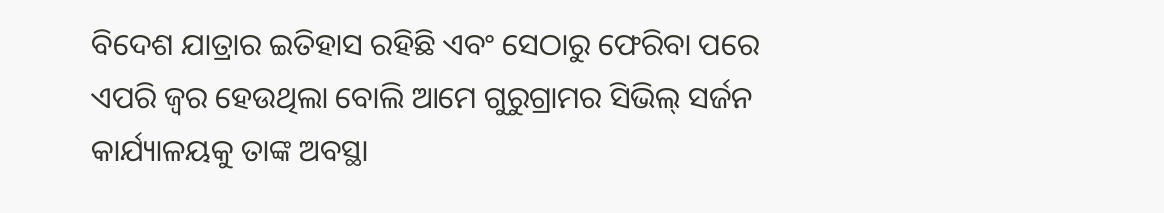ବିଦେଶ ଯାତ୍ରାର ଇତିହାସ ରହିଛି ଏବଂ ସେଠାରୁ ଫେରିବା ପରେ ଏପରି ଜ୍ବର ହେଉଥିଲା ବୋଲି ଆମେ ଗୁରୁଗ୍ରାମର ସିଭିଲ୍ ସର୍ଜନ କାର୍ଯ୍ୟାଳୟକୁ ତାଙ୍କ ଅବସ୍ଥା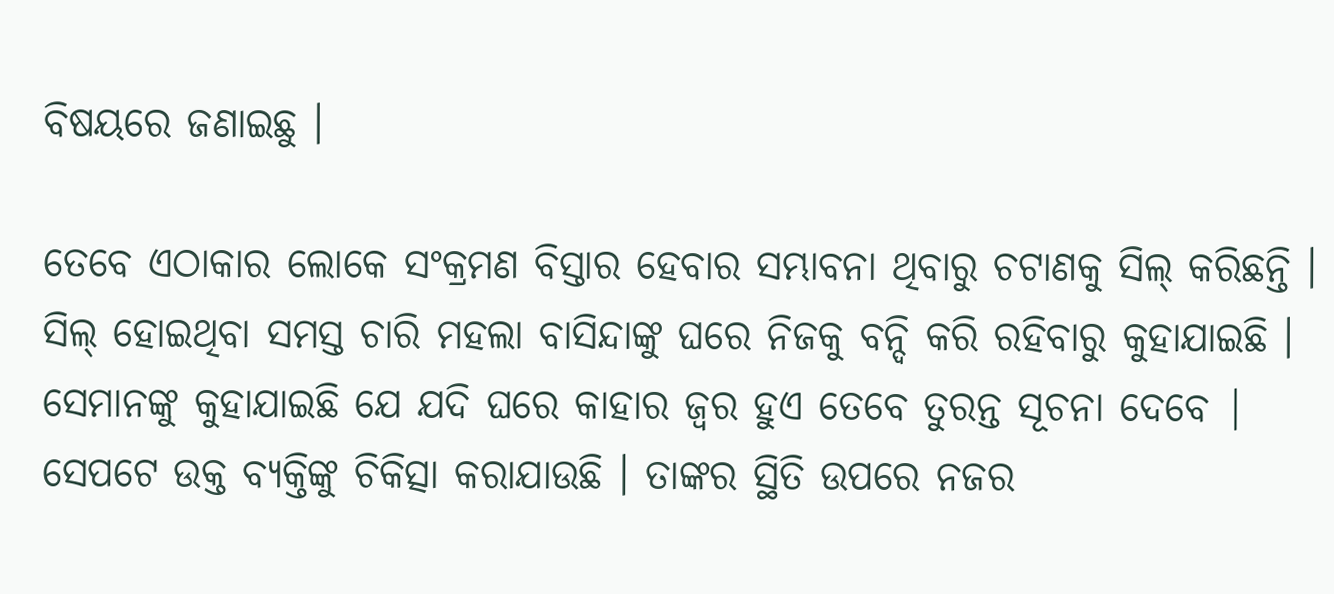ବିଷୟରେ ଜଣାଇଛୁ ।

ତେବେ ଏଠାକାର ଲୋକେ ସଂକ୍ରମଣ ବିସ୍ତାର ହେବାର ସମ୍ଭାବନା ଥିବାରୁ ଚଟାଣକୁ ସିଲ୍ କରିଛନ୍ତି । ସିଲ୍ ହୋଇଥିବା ସମସ୍ତ ଚାରି ମହଲା ବାସିନ୍ଦାଙ୍କୁ ଘରେ ନିଜକୁ ବନ୍ଦି କରି ରହିବାରୁ କୁହାଯାଇଛି । ସେମାନଙ୍କୁ କୁହାଯାଇଛି ଯେ ଯଦି ଘରେ କାହାର ଜ୍ବର ହୁଏ ତେବେ ତୁରନ୍ତ ସୂଚନା ଦେବେ | ସେପଟେ ଉକ୍ତ ବ୍ୟକ୍ତିଙ୍କୁ ଚିକିତ୍ସା କରାଯାଉଛି । ତାଙ୍କର ସ୍ଥିତି ଉପରେ ନଜର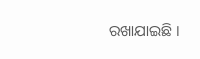ରଖାଯାଇଛି ।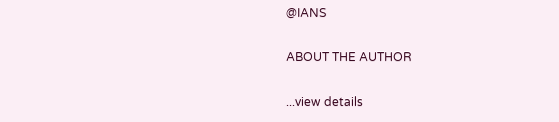@IANS

ABOUT THE AUTHOR

...view details